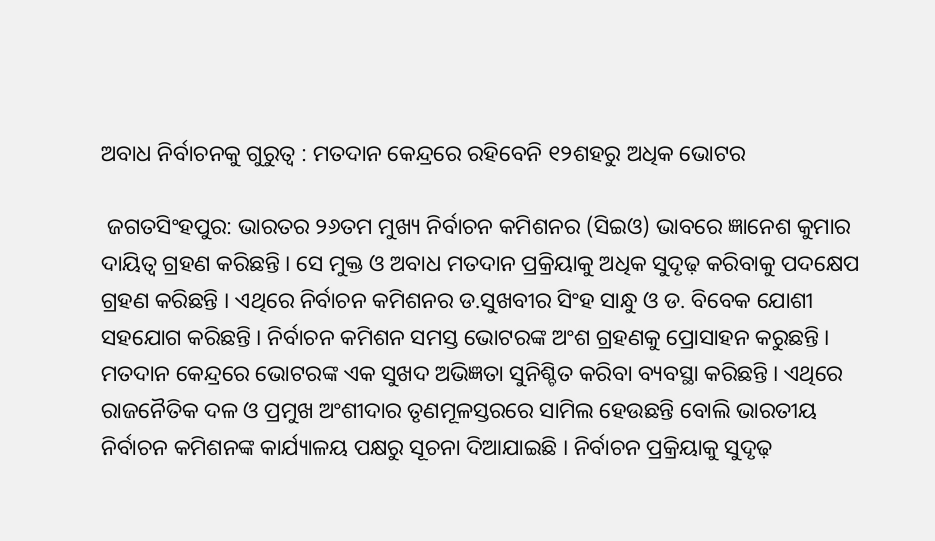ଅବାଧ ନିର୍ବାଚନକୁ ଗୁରୁତ୍ୱ : ମତଦାନ କେନ୍ଦ୍ରରେ ରହିବେନି ୧୨ଶହରୁ ଅଧିକ ଭୋଟର

 ଜଗତସିଂହପୁର: ଭାରତର ୨୬ତମ ମୁଖ୍ୟ ନିର୍ବାଚନ କମିଶନର (ସିଇଓ) ଭାବରେ ଜ୍ଞାନେଶ କୁମାର ଦାୟିତ୍ୱ ଗ୍ରହଣ କରିଛନ୍ତି । ସେ ମୁକ୍ତ ଓ ଅବାଧ ମତଦାନ ପ୍ରକ୍ରିୟାକୁ ଅଧିକ ସୁଦୃଢ଼ କରିବାକୁ ପଦକ୍ଷେପ ଗ୍ରହଣ କରିଛନ୍ତି । ଏଥିରେ ନିର୍ବାଚନ କମିଶନର ଡ.ସୁଖବୀର ସିଂହ ସାନ୍ଧୁ ଓ ଡ. ବିବେକ ଯୋଶୀ ସହଯୋଗ କରିଛନ୍ତି । ନିର୍ବାଚନ କମିଶନ ସମସ୍ତ ଭୋଟରଙ୍କ ଅଂଶ ଗ୍ରହଣକୁ ପ୍ରୋସାହନ କରୁଛନ୍ତି । ମତଦାନ କେନ୍ଦ୍ରରେ ଭୋଟରଙ୍କ ଏକ ସୁଖଦ ଅଭିଜ୍ଞତା ସୁନିଶ୍ଚିତ କରିବା ବ୍ୟବସ୍ଥା କରିଛନ୍ତି । ଏଥିରେ ରାଜନୈତିକ ଦଳ ଓ ପ୍ରମୁଖ ଅଂଶୀଦାର ତୃଣମୂଳସ୍ତରରେ ସାମିଲ ହେଉଛନ୍ତି ବୋଲି ଭାରତୀୟ ନିର୍ବାଚନ କମିଶନଙ୍କ କାର୍ଯ୍ୟାଳୟ ପକ୍ଷରୁ ସୂଚନା ଦିଆଯାଇଛି । ନିର୍ବାଚନ ପ୍ରକ୍ରିୟାକୁ ସୁଦୃଢ଼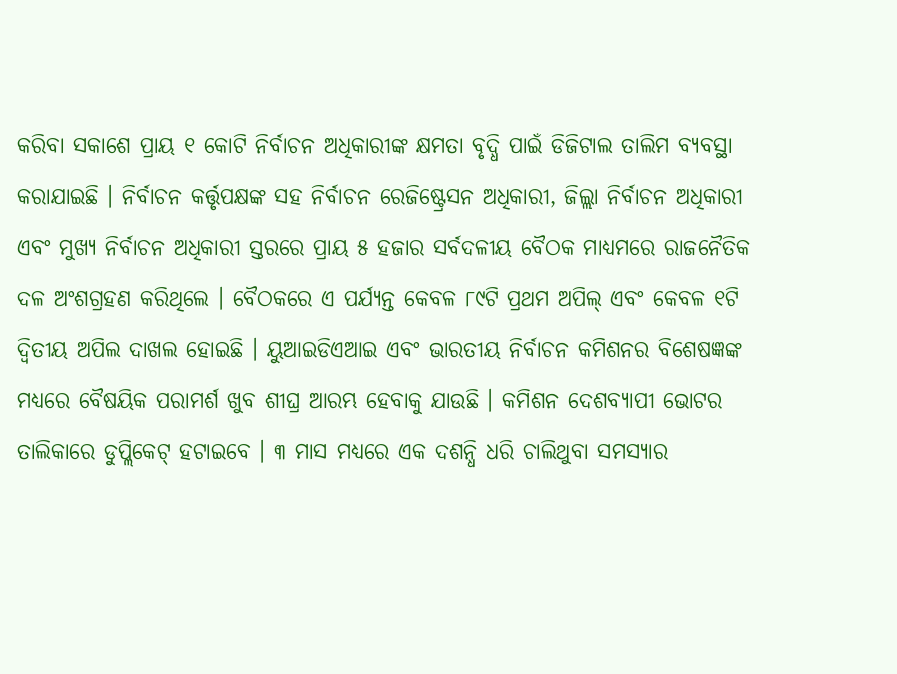କରିବା ସକାଶେ ପ୍ରାୟ ୧ କୋଟି ନିର୍ବାଚନ ଅଧିକାରୀଙ୍କ କ୍ଷମତା ବୃଦ୍ଧି ପାଇଁ ଡିଜିଟାଲ ତାଲିମ ବ୍ୟବସ୍ଥା କରାଯାଇଛି । ନିର୍ବାଚନ କର୍ତ୍ତୃପକ୍ଷଙ୍କ ସହ ନିର୍ବାଚନ ରେଜିଷ୍ଟ୍ରେସନ ଅଧିକାରୀ, ଜିଲ୍ଲା ନିର୍ବାଚନ ଅଧିକାରୀ ଏବଂ ମୁଖ୍ୟ ନିର୍ବାଚନ ଅଧିକାରୀ ସ୍ତରରେ ପ୍ରାୟ ୫ ହଜାର ସର୍ବଦଳୀୟ ବୈଠକ ମାଧ୍ୟମରେ ରାଜନୈତିକ ଦଳ ଅଂଶଗ୍ରହଣ କରିଥିଲେ । ବୈଠକରେ ଏ ପର୍ଯ୍ୟନ୍ତ କେବଳ ୮୯ଟି ପ୍ରଥମ ଅପିଲ୍ ଏବଂ କେବଳ ୧ଟି ଦ୍ୱିତୀୟ ଅପିଲ ଦାଖଲ ହୋଇଛି । ୟୁଆଇଡିଏଆଇ ଏବଂ ଭାରତୀୟ ନିର୍ବାଚନ କମିଶନର ବିଶେଷଜ୍ଞଙ୍କ ମଧ୍ୟରେ ବୈଷୟିକ ପରାମର୍ଶ ଖୁବ ଶୀଘ୍ର ଆରମ୍ଭ ହେବାକୁ ଯାଉଛି । କମିଶନ ଦେଶବ୍ୟାପୀ ଭୋଟର ତାଲିକାରେ ଡୁପ୍ଲିକେଟ୍ ହଟାଇବେ । ୩ ମାସ ମଧ୍ୟରେ ଏକ ଦଶନ୍ଧି ଧରି ଚାଲିଥୁବା ସମସ୍ୟାର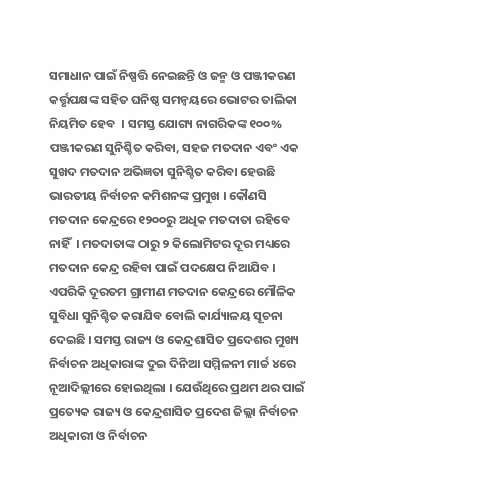ସମାଧାନ ପାଇଁ ନିଷ୍ପତ୍ତି ନେଇଛନ୍ତି ଓ ଜନ୍ମ ଓ ପଞ୍ଜୀକରଣ କର୍ତ୍ତୃପକ୍ଷଙ୍କ ସହିତ ଘନିଷ୍ଠ ସମନ୍ୱୟରେ ଭୋଟର ତାଲିକା ନିୟମିତ ହେବ  । ସମସ୍ତ ଯୋଗ୍ୟ ନାଗରିକଙ୍କ ୧୦୦% ପଞ୍ଜୀକରଣ ସୁନିଶ୍ଚିତ କରିବା, ସହଜ ମତଦାନ ଏବଂ ଏକ ସୁଖଦ ମତଦାନ ଅଭିଜ୍ଞତା ସୁନିଶ୍ଚିତ କରିବା ହେଉଛି ଭାରତୀୟ ନିର୍ବାଚନ କମିଶନଙ୍କ ପ୍ରମୁଖ । କୌଣସି ମତଦାନ କେନ୍ଦ୍ରରେ ୧୨୦୦ରୁ ଅଧିକ ମତଦାତା ରହିବେ ନାହିଁ  । ମତଦାତାଙ୍କ ଠାରୁ ୨ କିଲୋମିଟର ଦୂର ମଧ୍ୟରେ ମତଦାନ କେନ୍ଦ୍ର ରହିବା ପାଇଁ ପଦକ୍ଷେପ ନିଆଯିବ । ଏପରିକି ଦୂରତମ ଗ୍ରାମୀଣ ମତଦାନ କେନ୍ଦ୍ରରେ ମୌଳିକ ସୁବିଧା ସୁନିଶ୍ଚିତ କରାଯିବ ବୋଲି କାର୍ଯ୍ୟାଳୟ ସୂଚନା ଦେଇଛି । ସମସ୍ତ ରାଜ୍ୟ ଓ କେନ୍ଦ୍ରଶାସିତ ପ୍ରଦେଶର ମୁଖ୍ୟ ନିର୍ବାଚନ ଅଧିକାରାଙ୍କ ଦୁଇ ଦିନିଆ ସମ୍ମିଳନୀ ମାର୍ଚ୍ଚ ୪ରେ ନୂଆଦିଲ୍ଲୀରେ ହୋଇଥିଲା । ଯେଉଁଥିରେ ପ୍ରଥମ ଥର ପାଇଁ ପ୍ରତ୍ୟେକ ରାଜ୍ୟ ଓ କେନ୍ଦ୍ରଶାସିତ ପ୍ରଦେଶ ଜିଲ୍ଲା ନିର୍ବାଚନ ଅଧିକାରୀ ଓ ନିର୍ବାଚନ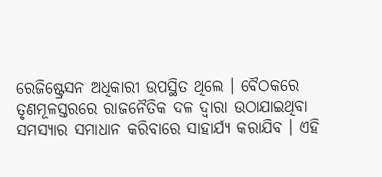ରେଜିଷ୍ଟ୍ରେସନ ଅଧିକାରୀ ଉପସ୍ଥିତ ଥିଲେ । ବୈଠକରେ ତୃଣମୂଳସ୍ତରରେ ରାଜନୈତିକ ଦଳ ଦ୍ୱାରା ଉଠାଯାଇଥିବା ସମସ୍ୟାର ସମାଧାନ କରିବାରେ ସାହାର୍ଯ୍ୟ କରାଯିବ । ଏହି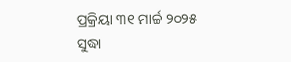ପ୍ରକ୍ରିୟା ୩୧ ମାର୍ଚ୍ଚ ୨୦୨୫ ସୁଦ୍ଧା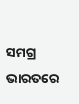ସମଗ୍ର ଭାରତରେ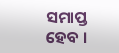ସମାପ୍ତ ହେବ ।